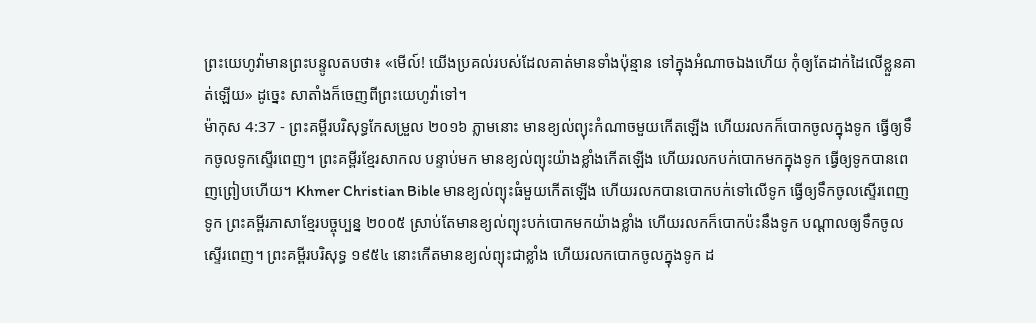ព្រះយេហូវ៉ាមានព្រះបន្ទូលតបថា៖ «មើល៍! យើងប្រគល់របស់ដែលគាត់មានទាំងប៉ុន្មាន ទៅក្នុងអំណាចឯងហើយ កុំឲ្យតែដាក់ដៃលើខ្លួនគាត់ឡើយ» ដូច្នេះ សាតាំងក៏ចេញពីព្រះយេហូវ៉ាទៅ។
ម៉ាកុស 4:37 - ព្រះគម្ពីរបរិសុទ្ធកែសម្រួល ២០១៦ ភ្លាមនោះ មានខ្យល់ព្យុះកំណាចមួយកើតឡើង ហើយរលកក៏បោកចូលក្នុងទូក ធ្វើឲ្យទឹកចូលទូកស្ទើរពេញ។ ព្រះគម្ពីរខ្មែរសាកល បន្ទាប់មក មានខ្យល់ព្យុះយ៉ាងខ្លាំងកើតឡើង ហើយរលកបក់បោកមកក្នុងទូក ធ្វើឲ្យទូកបានពេញព្រៀបហើយ។ Khmer Christian Bible មានខ្យល់ព្យុះធំមួយកើតឡើង ហើយរលកបានបោកបក់ទៅលើទូក ធ្វើឲ្យទឹកចូលស្ទើរពេញទូក ព្រះគម្ពីរភាសាខ្មែរបច្ចុប្បន្ន ២០០៥ ស្រាប់តែមានខ្យល់ព្យុះបក់បោកមកយ៉ាងខ្លាំង ហើយរលកក៏បោកប៉ះនឹងទូក បណ្ដាលឲ្យទឹកចូលស្ទើរពេញ។ ព្រះគម្ពីរបរិសុទ្ធ ១៩៥៤ នោះកើតមានខ្យល់ព្យុះជាខ្លាំង ហើយរលកបោកចូលក្នុងទូក ដ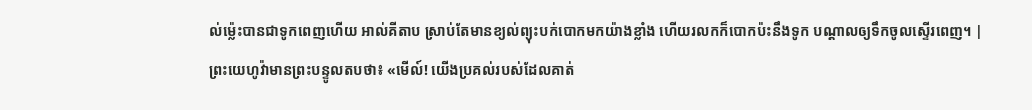ល់ម៉្លេះបានជាទូកពេញហើយ អាល់គីតាប ស្រាប់តែមានខ្យល់ព្យុះបក់បោកមកយ៉ាងខ្លាំង ហើយរលកក៏បោកប៉ះនឹងទូក បណ្ដាលឲ្យទឹកចូលស្ទើរពេញ។ |
ព្រះយេហូវ៉ាមានព្រះបន្ទូលតបថា៖ «មើល៍! យើងប្រគល់របស់ដែលគាត់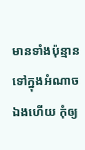មានទាំងប៉ុន្មាន ទៅក្នុងអំណាចឯងហើយ កុំឲ្យ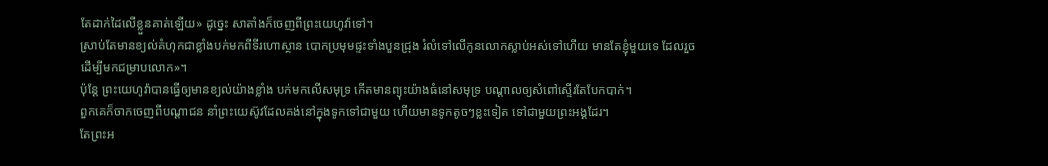តែដាក់ដៃលើខ្លួនគាត់ឡើយ» ដូច្នេះ សាតាំងក៏ចេញពីព្រះយេហូវ៉ាទៅ។
ស្រាប់តែមានខ្យល់គំហុកជាខ្លាំងបក់មកពីទីរហោស្ថាន បោកប្រមុមផ្ទះទាំងបួនជ្រុង រំលំទៅលើកូនលោកស្លាប់អស់ទៅហើយ មានតែខ្ញុំមួយទេ ដែលរួច ដើម្បីមកជម្រាបលោក»។
ប៉ុន្តែ ព្រះយេហូវ៉ាបានធ្វើឲ្យមានខ្យល់យ៉ាងខ្លាំង បក់មកលើសមុទ្រ កើតមានព្យុះយ៉ាងធំនៅសមុទ្រ បណ្ដាលឲ្យសំពៅស្ទើរតែបែកបាក់។
ពួកគេក៏ចាកចេញពីបណ្ដាជន នាំព្រះយេស៊ូវដែលគង់នៅក្នុងទូកទៅជាមួយ ហើយមានទូកតូចៗខ្លះទៀត ទៅជាមួយព្រះអង្គដែរ។
តែព្រះអ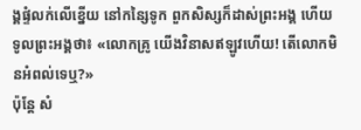ង្គផ្ទំលក់លើខ្នើយ នៅកន្សៃទូក ពួកសិស្សក៏ដាស់ព្រះអង្គ ហើយទូលព្រះអង្គថា៖ «លោកគ្រូ យើងវិនាសឥឡូវហើយ! តើលោកមិនអំពល់ទេឬ?»
ប៉ុន្ដែ សំ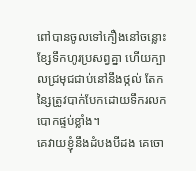ពៅបានចូលទៅកឿងនៅចន្លោះខ្សែទឹកហូរប្រសព្វគ្នា ហើយក្បាលជ្រមុជជាប់នៅនឹងថ្កល់ តែកន្សៃត្រូវបាក់បែកដោយទឹករលកបោកផ្ទប់ខ្លាំង។
គេវាយខ្ញុំនឹងដំបងបីដង គេចោ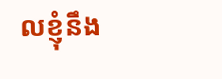លខ្ញុំនឹង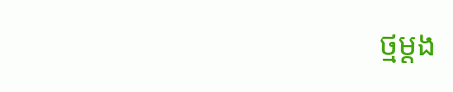ថ្មម្ដង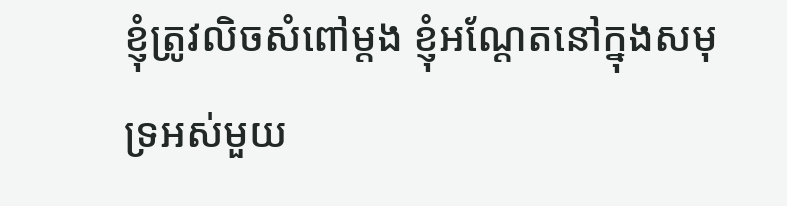ខ្ញុំត្រូវលិចសំពៅម្តង ខ្ញុំអណ្ដែតនៅក្នុងសមុទ្រអស់មួយ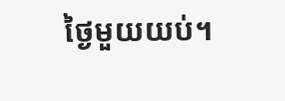ថ្ងៃមួយយប់។